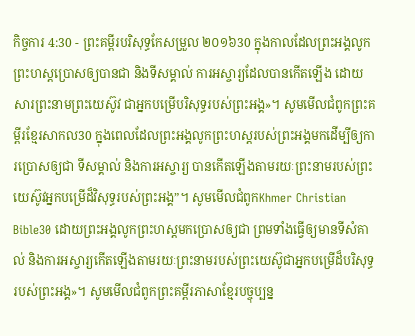កិច្ចការ 4:30 - ព្រះគម្ពីរបរិសុទ្ធកែសម្រួល ២០១៦30 ក្នុងកាលដែលព្រះអង្គលូកព្រះហស្តប្រោសឲ្យបានជា និងទីសម្គាល់ ការអស្ចារ្យដែលបានកើតឡើង ដោយសារព្រះនាមព្រះយេស៊ូវ ជាអ្នកបម្រើបរិសុទ្ធរបស់ព្រះអង្គ»។ សូមមើលជំពូកព្រះគម្ពីរខ្មែរសាកល30 ក្នុងពេលដែលព្រះអង្គលូកព្រះហស្តរបស់ព្រះអង្គមកដើម្បីឲ្យការប្រោសឲ្យជា ទីសម្គាល់ និងការអស្ចារ្យ បានកើតឡើងតាមរយៈព្រះនាមរបស់ព្រះយេស៊ូវអ្នកបម្រើដ៏វិសុទ្ធរបស់ព្រះអង្គ”។ សូមមើលជំពូកKhmer Christian Bible30 ដោយព្រះអង្គលូកព្រះហស្ដមកប្រោសឲ្យជា ព្រមទាំងធ្វើឲ្យមានទីសំគាល់ និងការអស្ចារ្យកើតឡើងតាមរយៈព្រះនាមរបស់ព្រះយេស៊ូជាអ្នកបម្រើដ៏បរិសុទ្ធរបស់ព្រះអង្គ»។ សូមមើលជំពូកព្រះគម្ពីរភាសាខ្មែរបច្ចុប្បន្ន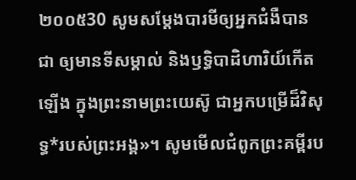២០០៥30 សូមសម្តែងបារមីឲ្យអ្នកជំងឺបានជា ឲ្យមានទីសម្គាល់ និងឫទ្ធិបាដិហារិយ៍កើតឡើង ក្នុងព្រះនាមព្រះយេស៊ូ ជាអ្នកបម្រើដ៏វិសុទ្ធ*របស់ព្រះអង្គ»។ សូមមើលជំពូកព្រះគម្ពីរប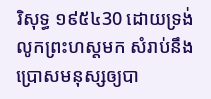រិសុទ្ធ ១៩៥៤30 ដោយទ្រង់លូកព្រះហស្តមក សំរាប់នឹងប្រោសមនុស្សឲ្យបា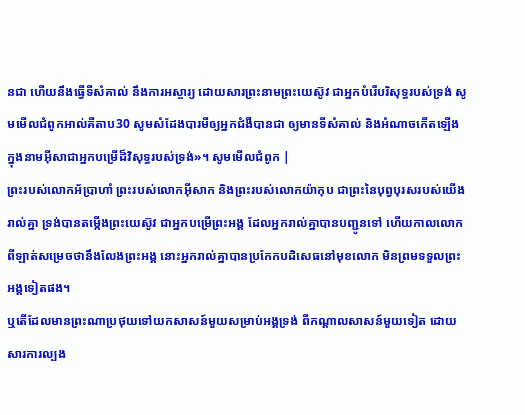នជា ហើយនឹងធ្វើទីសំគាល់ នឹងការអស្ចារ្យ ដោយសារព្រះនាមព្រះយេស៊ូវ ជាអ្នកបំរើបរិសុទ្ធរបស់ទ្រង់ សូមមើលជំពូកអាល់គីតាប30 សូមសំដែងបារមីឲ្យអ្នកជំងឺបានជា ឲ្យមានទីសំគាល់ និងអំណាចកើតឡើង ក្នុងនាមអ៊ីសាជាអ្នកបម្រើដ៏វិសុទ្ធរបស់ទ្រង់»។ សូមមើលជំពូក |
ព្រះរបស់លោកអ័ប្រាហាំ ព្រះរបស់លោកអ៊ីសាក និងព្រះរបស់លោកយ៉ាកុប ជាព្រះនៃបុព្វបុរសរបស់យើងរាល់គ្នា ទ្រង់បានតម្កើងព្រះយេស៊ូវ ជាអ្នកបម្រើព្រះអង្គ ដែលអ្នករាល់គ្នាបានបញ្ជូនទៅ ហើយកាលលោកពីឡាត់សម្រេចថានឹងលែងព្រះអង្គ នោះអ្នករាល់គ្នាបានប្រកែកបដិសេធនៅមុខលោក មិនព្រមទទួលព្រះអង្គទៀតផង។
ឬតើដែលមានព្រះណាប្រថុយទៅយកសាសន៍មួយសម្រាប់អង្គទ្រង់ ពីកណ្ដាលសាសន៍មួយទៀត ដោយសារការល្បង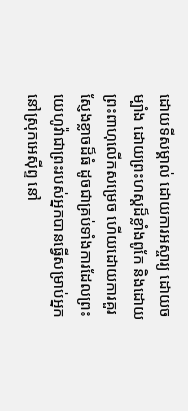ដោយទីសម្គាល់ ដោយការអស្ចារ្យ ដោយចម្បាំង ដោយព្រះហស្តដ៏ខ្លាំងពូកែ និងដោយព្រះពាហុលើកសម្រេច ហើយដោយការគួរស្ញែងខ្លាចដ៏ធំ ដូចជាគ្រប់ទាំងការដែលព្រះយេហូវ៉ាជាព្រះរបស់អ្នកបានធ្វើសម្រាប់អ្នកនៅស្រុកអេស៊ីព្ទ នៅ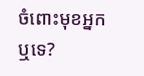ចំពោះមុខអ្នកឬទេ?